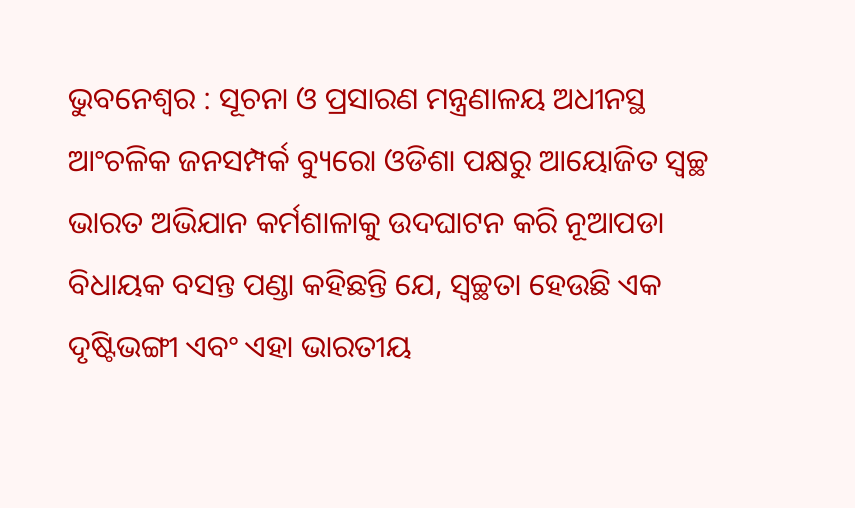ଭୁବନେଶ୍ୱର : ସୂଚନା ଓ ପ୍ରସାରଣ ମନ୍ତ୍ରଣାଳୟ ଅଧୀନସ୍ଥ ଆଂଚଳିକ ଜନସମ୍ପର୍କ ବ୍ୟୁରୋ ଓଡିଶା ପକ୍ଷରୁ ଆୟୋଜିତ ସ୍ୱଚ୍ଛ ଭାରତ ଅଭିଯାନ କର୍ମଶାଳାକୁ ଉଦଘାଟନ କରି ନୂଆପଡା ବିଧାୟକ ବସନ୍ତ ପଣ୍ଡା କହିଛନ୍ତି ଯେ, ସ୍ୱଚ୍ଛତା ହେଉଛି ଏକ ଦୃଷ୍ଟିଭଙ୍ଗୀ ଏବଂ ଏହା ଭାରତୀୟ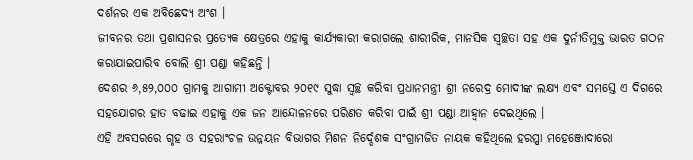ଦର୍ଶନର ଏକ ଅବିଛେଦ୍ୟ ଅଂଶ ।
ଜୀବନର ତଥା ପ୍ରଶାସନର ପ୍ରତ୍ୟେକ କ୍ଷେତ୍ରରେ ଏହାକୁ କାର୍ଯ୍ୟକାରୀ କରାଗଲେ ଶାରୀରିକ, ମାନସିକ ସ୍ୱଚ୍ଛତା ସହ ଏକ ଦୁର୍ନୀତିମୁକ୍ତ ଭାରତ ଗଠନ କରାଯାଇପାରିବ ବୋଲି ଶ୍ରୀ ପଣ୍ଡା କହିଛନ୍ତି ।
ଦେଶର ୬,୫୨,୦୦୦ ଗ୍ରାମକୁ ଆଗାମୀ ଅକ୍ଟୋବର ୨୦୧୯ ସୁଦ୍ଧା ସ୍ୱଚ୍ଛ କରିବା ପ୍ରଧାନମନ୍ତ୍ରୀ ଶ୍ରୀ ନରେଦ୍ର ମୋଦୀଙ୍କ ଲକ୍ଷ୍ୟ ଏବଂ ସମସ୍ତେ ଏ ଦିଗରେ ସହଯୋଗର ହାତ ବଢାଇ ଏହାକୁ ଏକ ଜନ ଆନ୍ଦୋଳନରେ ପରିଣତ କରିବା ପାଇଁ ଶ୍ରୀ ପଣ୍ଡା ଆହ୍ୱାନ ଦେଇଥିଲେ ।
ଏହି ଅବସରରେ ଗୃହ ଓ ସହରାଂଚଳ ଉନ୍ନୟନ ବିଭାଗର ମିଶନ ନିର୍ଦ୍ଦେଶକ ସଂଗ୍ରାମଜିତ ନାୟକ କହିଥିଲେ ହରପ୍ପା ମହେଞ୍ଜୋଦାରୋ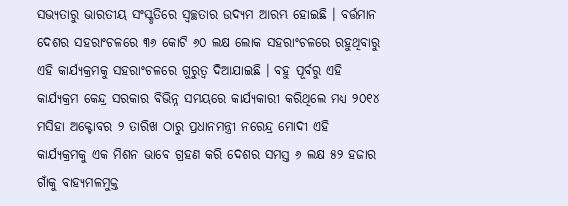ସଭ୍ୟତାରୁ ଭାରତୀୟ ସଂସ୍କୃତିରେ ସ୍ୱଚ୍ଛତାର ଉଦ୍ୟମ ଆରମ୍ଭ ହୋଇଛି । ବର୍ତ୍ତମାନ ଦେଶର ସହରାଂଚଳରେ ୩୬ କୋଟି ୬୦ ଲକ୍ଷ ଲୋକ ସହରାଂଚଳରେ ରହୁଥିବାରୁ ଏହି କାର୍ଯ୍ୟକ୍ରମକୁ ସହରାଂଚଳରେ ଗୁରୁତ୍ୱ ଦିଆଯାଇଛି । ବହୁ ପୂର୍ବରୁ ଏହି କାର୍ଯ୍ୟକ୍ରମ କେନ୍ଦ୍ର ସରକାର ବିଭିନ୍ନ ସମୟରେ କାର୍ଯ୍ୟକାରୀ କରିଥିଲେ ମଧ୍ୟ ୨୦୧୪ ମସିହା ଅକ୍ଟୋବର ୨ ତାରିଖ ଠାରୁ ପ୍ରଧାନମନ୍ତ୍ରୀ ନରେନ୍ଦ୍ର ମୋଦୀ ଏହି କାର୍ଯ୍ୟକ୍ରମକୁ ଏକ ମିଶନ ଭାବେ ଗ୍ରହଣ କରି ଦେଶର ସମସ୍ତ ୬ ଲକ୍ଷ ୫୨ ହଜାର ଗାଁକୁ ବାହ୍ୟମଳମୁକ୍ତ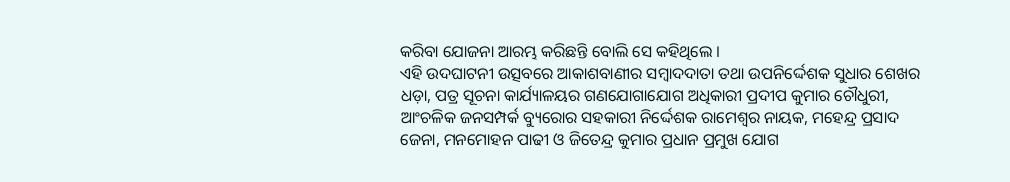କରିବା ଯୋଜନା ଆରମ୍ଭ କରିଛନ୍ତି ବୋଲି ସେ କହିଥିଲେ ।
ଏହି ଉଦଘାଟନୀ ଉତ୍ସବରେ ଆକାଶବାଣୀର ସମ୍ବାଦଦାତା ତଥା ଉପନିର୍ଦ୍ଦେଶକ ସୁଧାର ଶେଖର ଧଡ଼ା, ପତ୍ର ସୂଚନା କାର୍ଯ୍ୟାଳୟର ଗଣଯୋଗାଯୋଗ ଅଧିକାରୀ ପ୍ରଦୀପ କୁମାର ଚୌଧୁରୀ, ଆଂଚଳିକ ଜନସମ୍ପର୍କ ବ୍ୟୁରୋର ସହକାରୀ ନିର୍ଦ୍ଦେଶକ ରାମେଶ୍ୱର ନାୟକ, ମହେନ୍ଦ୍ର ପ୍ରସାଦ ଜେନା, ମନମୋହନ ପାଢୀ ଓ ଜିତେନ୍ଦ୍ର କୁମାର ପ୍ରଧାନ ପ୍ରମୁଖ ଯୋଗ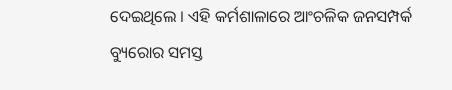ଦେଇଥିଲେ । ଏହି କର୍ମଶାଳାରେ ଆଂଚଳିକ ଜନସମ୍ପର୍କ ବ୍ୟୁରୋର ସମସ୍ତ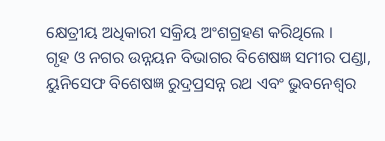କ୍ଷେତ୍ରୀୟ ଅଧିକାରୀ ସକ୍ରିୟ ଅଂଶଗ୍ରହଣ କରିଥିଲେ ।
ଗୃହ ଓ ନଗର ଉନ୍ନୟନ ବିଭାଗର ବିଶେଷଜ୍ଞ ସମୀର ପଣ୍ଡା, ୟୁନିସେଫ ବିଶେଷଜ୍ଞ ରୁଦ୍ରପ୍ରସନ୍ନ ରଥ ଏବଂ ଭୁବନେଶ୍ୱର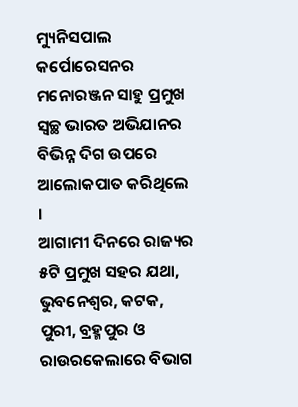ମ୍ୟୁନିସପାଲ କର୍ପୋରେସନର ମନୋରଞ୍ଜନ ସାହୁ ପ୍ରମୁଖ ସ୍ୱଚ୍ଛ ଭାରତ ଅଭିଯାନର ବିଭିନ୍ନ ଦିଗ ଉପରେ ଆଲୋକପାତ କରିଥିଲେ ।
ଆଗାମୀ ଦିନରେ ରାଜ୍ୟର ୫ଟି ପ୍ରମୁଖ ସହର ଯଥା, ଭୁବନେଶ୍ୱର, କଟକ, ପୁରୀ, ବ୍ରହ୍ମପୁର ଓ ରାଉରକେଲାରେ ବିଭାଗ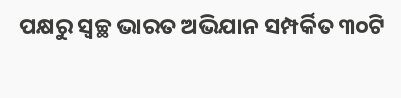ପକ୍ଷରୁ ସ୍ୱଚ୍ଛ ଭାରତ ଅଭିଯାନ ସମ୍ପର୍କିତ ୩୦ଟି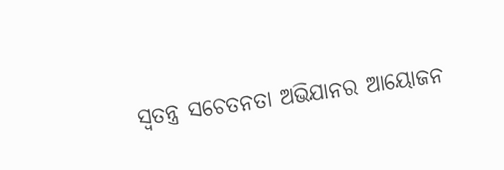ସ୍ୱତନ୍ତ୍ର ସଚେତନତା ଅଭିଯାନର ଆୟୋଜନ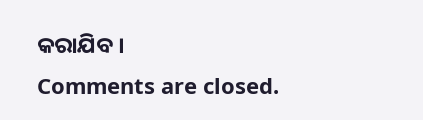କରାଯିବ ।
Comments are closed.